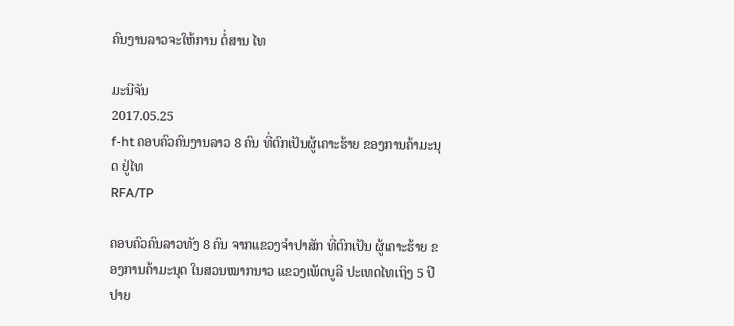ຄົນງານລາວຈະໃຫ້ການ ຕໍ່ສານ ໄທ

ມະນີຈັນ
2017.05.25
f-ht ຄອບຄົວຄົນງານລາວ 8 ຄົນ ທີ່ຕົກເປັນຜູ້ເຄາະຮ້າຍ ຂອງການຄ້າມະນຸດ ຢູ່ໄທ
RFA/TP

ຄອບຄົວຄົນລາວທັງ 8 ຄົນ ຈາກແຂວງຈໍາປາສັກ ທີ່ຕົກເປັນ ຜູ້ເຄາະຮ້າຍ ຂອງການຄ້າມະນຸດ ໃນສວນໝາກນາວ ແຂວງເພັດບູລີ ປະເທດໄທເຖິງ 5 ປີປາຍ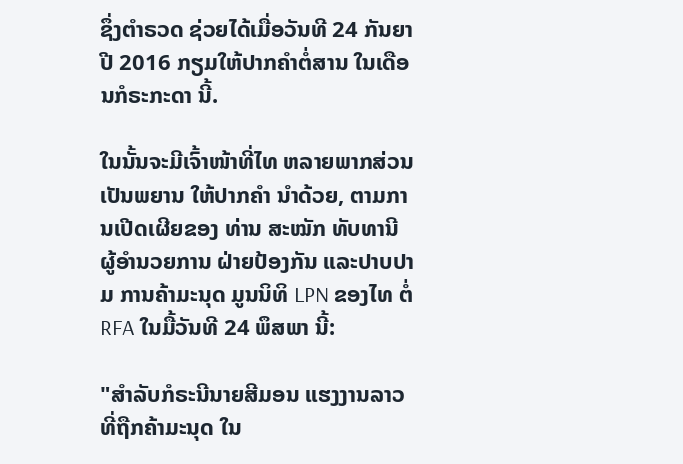ຊຶ່ງຕໍາຣວດ ຊ່ວຍໄດ້ເມື່ອວັນທີ 24 ກັນຍາ ປີ 2016 ກຽມໃຫ້ປາກຄໍາຕໍ່ສານ ໃນເດືອນກໍຣະກະດາ ນີ້.

ໃນນັ້ນຈະມີເຈົ້າໜ້າທີ່ໄທ ຫລາຍພາກສ່ວນ ເປັນພຍານ ໃຫ້ປາກຄໍາ ນໍາດ້ວຍ, ຕາມການເປີດເຜີຍຂອງ ທ່ານ ສະໝັກ ທັບທານີ ຜູ້ອໍານວຍການ ຝ່າຍປ້ອງກັນ ແລະປາບປາມ ການຄ້າມະນຸດ ມູນນິທິ LPN ຂອງໄທ ຕໍ່ RFA ໃນມື້ວັນທີ 24 ພຶສພາ ນີ້:

"ສໍາລັບກໍຣະນີນາຍສີມອນ ແຮງງານລາວ ທີ່ຖືກຄ້າມະນຸດ ໃນ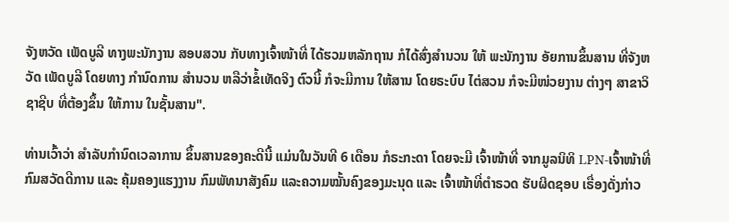ຈັງຫວັດ ເພັດບູລີ ທາງພະນັກງານ ສອບສວນ ກັບທາງເຈົ້າໜ້າທີ່ ໄດ້ຮວມຫລັກຖານ ກໍໄດ້ສົ່ງສໍານວນ ໃຫ້ ພະນັກງານ ອັຍການຂຶ້ນສານ ທີ່ຈັງຫວັດ ເພັດບູລີ ໂດຍທາງ ກໍານົດການ ສໍານວນ ຫລືວ່າຂໍ້ເທັດຈິງ ຕົວນີ້ ກໍຈະມີການ ໃຫ້ສານ ໂດຍຣະບົບ ໄຕ່ສວນ ກໍຈະມີໜ່ວຍງານ ຕ່າງໆ ສາຂາວິຊາຊີບ ທີ່ຕ້ອງຂຶ້ນ ໃຫ້ການ ໃນຊັ້ນສານ".

ທ່ານເວົ້າວ່າ ສໍາລັບກໍານົດເວລາການ ຂຶ້ນສານຂອງຄະດີນີ້ ແມ່ນໃນວັນທີ 6 ເດືອນ ກໍຣະກະດາ ໂດຍຈະມີ ເຈົ້າໜ້າທີ່ ຈາກມູລນິທິ LPN-ເຈົ້າໜ້າທີ່ ກົມສວັດດີການ ແລະ ຄຸ້ມຄອງແຮງງານ ກົມພັທນາສັງຄົມ ແລະຄວາມໝັ້ນຄົງຂອງມະນຸດ ແລະ ເຈົ້າໜ້າທີ່ຕໍາຣວດ ຮັບຜິດຊອບ ເຣື່ອງດັ່ງກ່າວ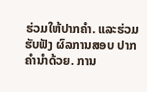ຮ່ວມໃຫ້ປາກຄໍາ. ແລະຮ່ວມຮັບຟັງ ຜົລການສອບ ປາກຄໍານໍາດ້ວຍ. ການ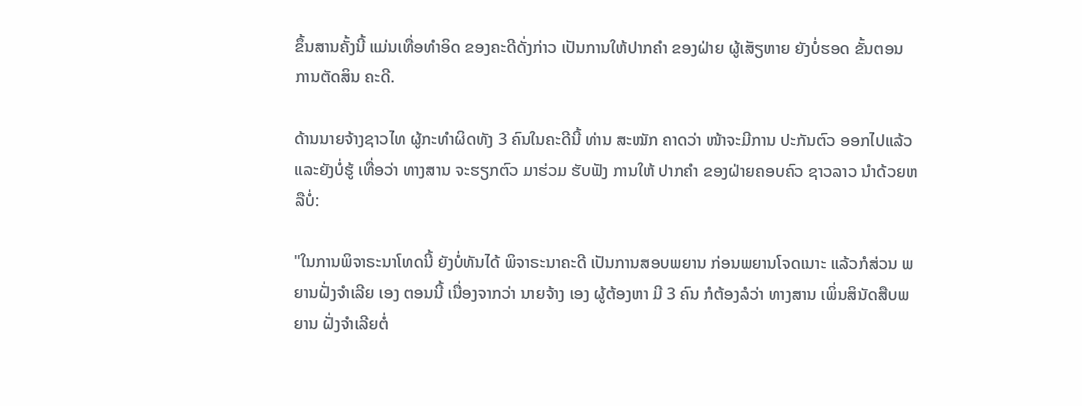ຂຶ້ນສານຄັ້ງນີ້ ແມ່ນເທື່ອທໍາອິດ ຂອງຄະດີດັ່ງກ່າວ ເປັນການໃຫ້ປາກຄໍາ ຂອງຝ່າຍ ຜູ້ເສັຽຫາຍ ຍັງບໍ່ຮອດ ຂັ້ນຕອນ ການຕັດສິນ ຄະດີ.

ດ້ານນາຍຈ້າງຊາວໄທ ຜູ້ກະທໍາຜິດທັງ 3 ຄົນໃນຄະດີນີ້ ທ່ານ ສະໝັກ ຄາດວ່າ ໜ້າຈະມີການ ປະກັນຕົວ ອອກໄປແລ້ວ ແລະຍັງບໍ່ຮູ້ ເທື່ອວ່າ ທາງສານ ຈະຮຽກຕົວ ມາຮ່ວມ ຮັບຟັງ ການໃຫ້ ປາກຄໍາ ຂອງຝ່າຍຄອບຄົວ ຊາວລາວ ນໍາດ້ວຍຫລືບໍ່:

"ໃນການພິຈາຣະນາໂທດນີ້ ຍັງບໍ່ທັນໄດ້ ພິຈາຣະນາຄະດີ ເປັນການສອບພຍານ ກ່ອນພຍານໂຈດເນາະ ແລ້ວກໍສ່ວນ ພຍານຝັ່ງຈໍາເລີຍ ເອງ ຕອນນີ້ ເນື່ອງຈາກວ່າ ນາຍຈ້າງ ເອງ ຜູ້ຕ້ອງຫາ ມີ 3 ຄົນ ກໍຕ້ອງລໍວ່າ ທາງສານ ເພິ່ນສິນັດສືບພຍານ ຝັ່ງຈໍາເລີຍຕໍ່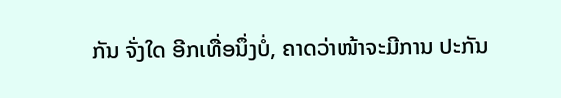ກັນ ຈັ່ງໃດ ອີກເທື່ອນຶ່ງບໍ່, ຄາດວ່າໜ້າຈະມີການ ປະກັນ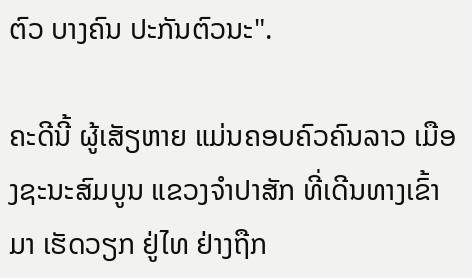ຕົວ ບາງຄົນ ປະກັນຕົວນະ".

ຄະດີນີ້ ຜູ້ເສັຽຫາຍ ແມ່ນຄອບຄົວຄົນລາວ ເມືອງຊະນະສົມບູນ ແຂວງຈໍາປາສັກ ທີ່ເດີນທາງເຂົ້າມາ ເຮັດວຽກ ຢູ່ໄທ ຢ່າງຖືກ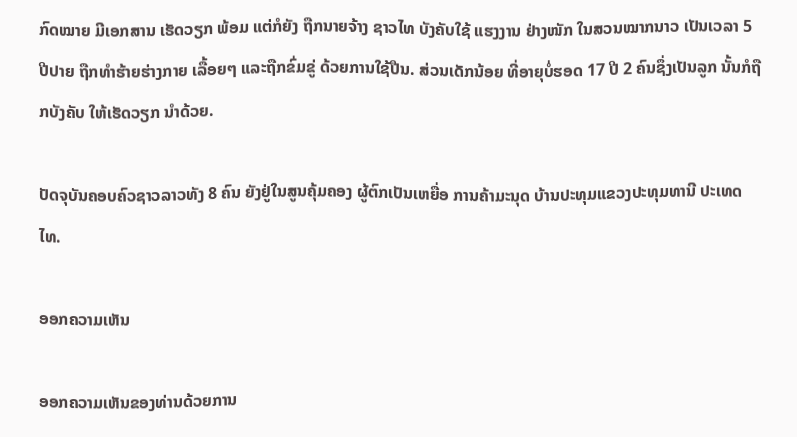ກົດໝາຍ ມີເອກສານ ເຮັດວຽກ ພ້ອມ ແຕ່ກໍຍັງ ຖືກນາຍຈ້າງ ຊາວໄທ ບັງຄັບໃຊ້ ແຮງງານ ຢ່າງໜັກ ໃນສວນໝາກນາວ ເປັນເວລາ 5 ປີປາຍ ຖືກທໍາຮ້າຍຮ່າງກາຍ ເລື້ອຍໆ ແລະຖືກຂົ່ມຂູ່ ດ້ວຍການໃຊ້ປືນ. ສ່ວນເດັກນ້ອຍ ທີ່ອາຍຸບໍ່ຮອດ 17 ປີ 2 ຄົນຊຶ່ງເປັນລູກ ນັ້ນກໍຖືກບັງຄັບ ໃຫ້ເຮັດວຽກ ນໍາດ້ວຍ.

ປັດຈຸບັນຄອບຄົວຊາວລາວທັງ 8 ຄົນ ຍັງຢູ່ໃນສູນຄຸ້ມຄອງ ຜູ້ຕົກເປັນເຫຍື່ອ ການຄ້າມະນຸດ ບ້ານປະທຸມແຂວງປະທຸມທານີ ປະເທດໄທ.

ອອກຄວາມເຫັນ

ອອກຄວາມເຫັນຂອງທ່ານດ້ວຍການ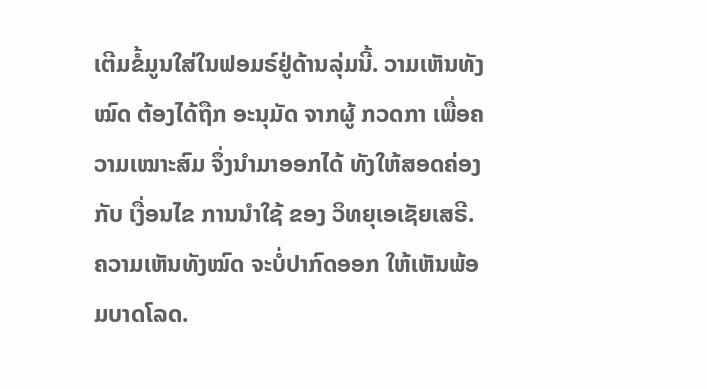ເຕີມຂໍ້ມູນໃສ່ໃນຟອມຣ໌ຢູ່ດ້ານລຸ່ມນີ້. ວາມເຫັນທັງໝົດ ຕ້ອງໄດ້ຖືກ ອະນຸມັດ ຈາກຜູ້ ກວດກາ ເພື່ອຄວາມເໝາະສົມ ຈຶ່ງນໍາມາອອກໄດ້ ທັງໃຫ້ສອດຄ່ອງ ກັບ ເງື່ອນໄຂ ການນຳໃຊ້ ຂອງ ວິທຍຸເອເຊັຍເສຣີ. ຄວາມເຫັນທັງໝົດ ຈະບໍ່ປາກົດອອກ ໃຫ້ເຫັນພ້ອມບາດໂລດ.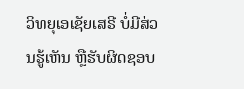ວິທຍຸເອເຊັຍເສຣີ ບໍ່ມີສ່ວນຮູ້ເຫັນ ຫຼືຮັບຜິດຊອບ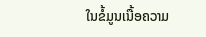ໃນຂໍ້ມູນເນື້ອຄວາມ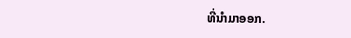ທີ່ນໍາມາອອກ.